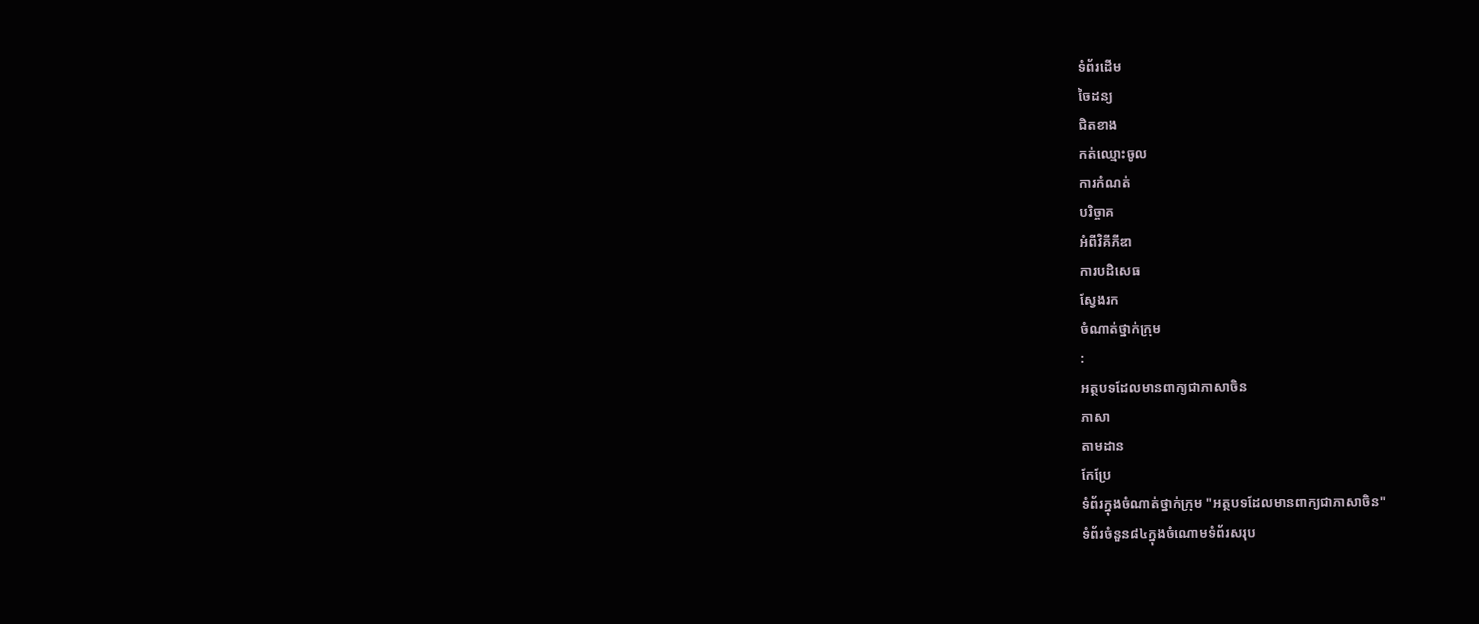ទំព័រដើម
ចៃដន្យ
ជិតខាង
កត់ឈ្មោះចូល
ការកំណត់
បរិច្ចាគ
អំពីវិគីភីឌា
ការបដិសេធ
ស្វែងរក
ចំណាត់ថ្នាក់ក្រុម
:
អត្ថបទដែលមានពាក្យជាភាសាចិន
ភាសា
តាមដាន
កែប្រែ
ទំព័រក្នុងចំណាត់ថ្នាក់ក្រុម "អត្ថបទដែលមានពាក្យជាភាសាចិន"
ទំព័រចំនួន៨៤ក្នុងចំណោមទំព័រសរុប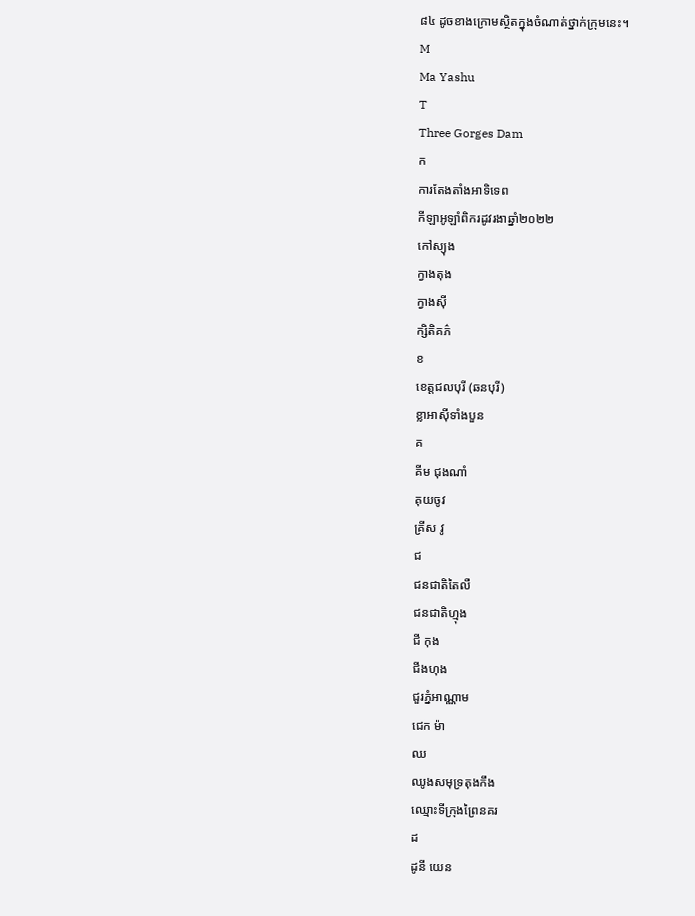៨៤ ដូចខាងក្រោមស្ថិតក្នុងចំណាត់ថ្នាក់ក្រុមនេះ។
M
Ma Yashu
T
Three Gorges Dam
ក
ការតែងតាំងអាទិទេព
កីឡាអូឡាំពិករដូវរងាឆ្នាំ២០២២
កៅស្យុង
ក្វាងតុង
ក្វាងស៊ី
ក្សិតិគភ៌
ខ
ខេត្តជលបុរី (ឆនបុរី)
ខ្លាអាស៊ីទាំងបួន
គ
គីម ជុងណាំ
គុយចូវ
គ្រីស វូ
ជ
ជនជាតិតៃលឺ
ជនជាតិហ្មុង
ជី កុង
ជីងហុង
ជួរភ្នំអាណ្ណាម
ជេក ម៉ា
ឈ
ឈូងសមុទ្រតុងកឹង
ឈ្មោះទីក្រុងព្រៃនគរ
ដ
ដូនី យេន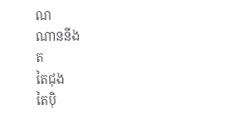ណ
ណាននីង
ត
តៃជុង
តៃប៉ិ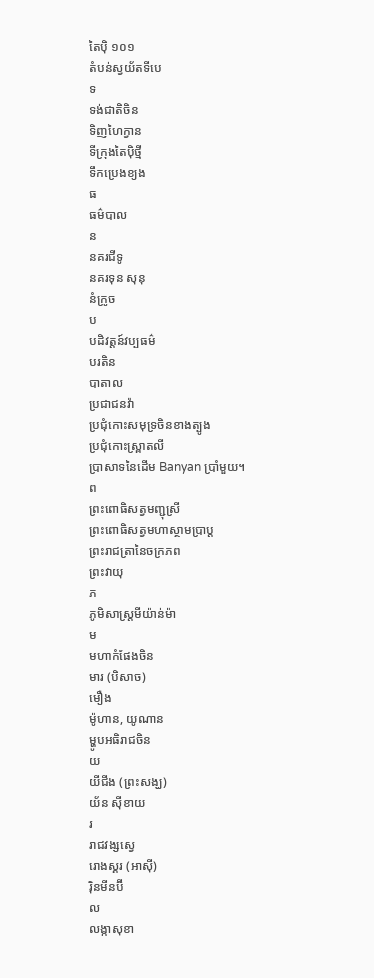តៃប៉ិ ១០១
តំបន់ស្វយ័តទីបេ
ទ
ទង់ជាតិចិន
ទិញហៃក្វាន
ទីក្រុងតៃប៉ិថ្មី
ទឹកប្រេងខ្យង
ធ
ធម៌បាល
ន
នគរជីទូ
នគរទុន សុនុ
នំក្រូច
ប
បដិវត្តន៍វប្បធម៌
បរតិន
បាតាល
ប្រជាជនវ៉ា
ប្រជុំកោះសមុទ្រចិនខាងត្បូង
ប្រជុំកោះស្ព្រាតលី
ប្រាសាទនៃដើម Banyan ប្រាំមួយ។
ព
ព្រះពោធិសត្វមញ្ជុស្រី
ព្រះពោធិសត្វមហាស្ថាមប្រាប្ត
ព្រះរាជត្រានៃចក្រភព
ព្រះវាយុ
ភ
ភូមិសាស្ត្រមីយ៉ាន់ម៉ា
ម
មហាកំផែងចិន
មារ (បិសាច)
មឿង
ម៉ូហាន, យូណាន
ម្ហូបអធិរាជចិន
យ
យីជីង (ព្រះសង្ឃ)
យ័ន ស៊ីខាយ
រ
រាជវង្សស្វេ
រោងស្គរ (អាស៊ី)
រ៉ិនមីនប៊ី
ល
លង្កាសុខា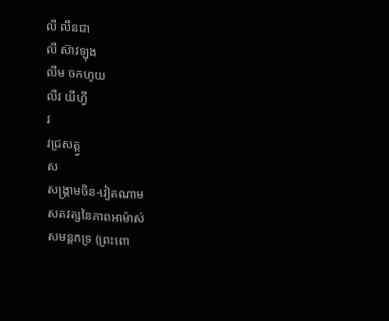លី លីនជា
លី ស៊ាវឡុង
លីម ចកហូយ
លីវ យីហ្វី
វ
វជ្រសត្ត្វ
ស
សង្គ្រាមចិន-វៀតណាម
សតវត្សនៃភាពអាម៉ាស់
សមន្តភទ្រ (ព្រះពោ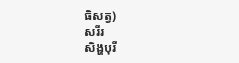ធិសត្វ)
សរីរ
សិង្ហបុរី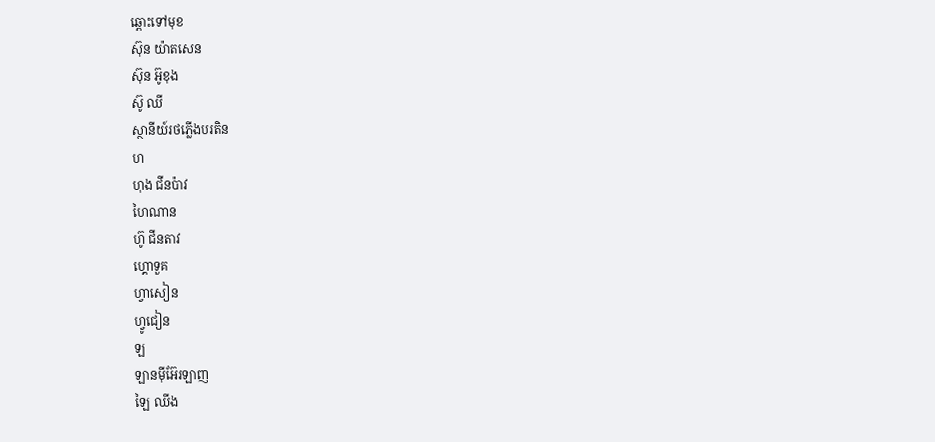ឆ្ពោះទៅមុខ
ស៊ុន យ៉ាតសេន
ស៊ុន អ៊ូខុង
ស៊ូ ឈី
ស្ថានីយ៍រថភ្លើងបរតិន
ហ
ហុង ជីនប៉ាវ
ហៃណាន
ហ៊ូ ជីនតាវ
ហ្គោទួគ
ហ្វាសៀន
ហ្វូជៀន
ឡ
ឡានម៉ីអ៊ែរឡាញ
ឡៃ ឈីង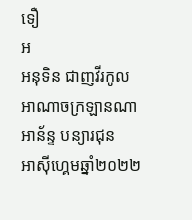ទឿ
អ
អនុទិន ជាញវីរកូល
អាណាចក្រឡានណា
អាន័ន្ទ បន្យារជុន
អាស៊ីហ្គេមឆ្នាំ២០២២